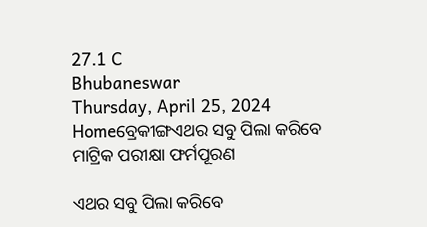27.1 C
Bhubaneswar
Thursday, April 25, 2024
Homeବ୍ରେକୀଙ୍ଗଏଥର ସବୁ ପିଲା କରିବେ ମାଟ୍ରିକ ପରୀକ୍ଷା ଫର୍ମପୂରଣ

ଏଥର ସବୁ ପିଲା କରିବେ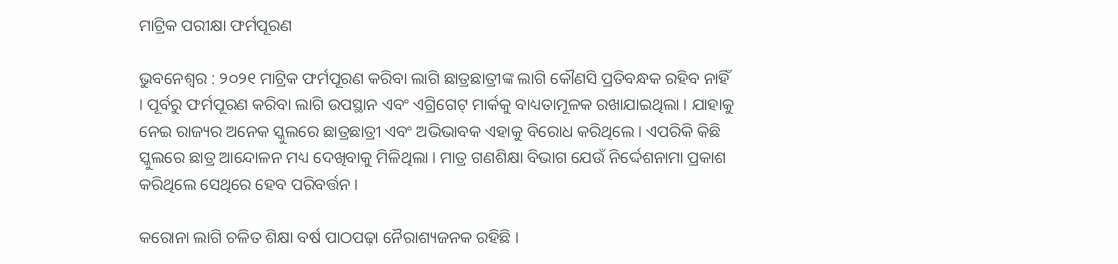ମାଟ୍ରିକ ପରୀକ୍ଷା ଫର୍ମପୂରଣ

ଭୁବନେଶ୍ୱର : ୨୦୨୧ ମାଟ୍ରିକ ଫର୍ମପୂରଣ କରିବା ଲାଗି ଛାତ୍ରଛାତ୍ରୀଙ୍କ ଲାଗି କୌଣସି ପ୍ରତିବନ୍ଧକ ରହିବ ନାହିଁ । ପୂର୍ବରୁ ଫର୍ମପୂରଣ କରିବା ଲାଗି ଉପସ୍ଥାନ ଏବଂ ଏଗ୍ରିଗେଟ୍ ମାର୍କକୁ ବାଧ୍ୟତାମୂଳକ ରଖାଯାଇଥିଲା । ଯାହାକୁ ନେଇ ରାଜ୍ୟର ଅନେକ ସ୍କୁଲରେ ଛାତ୍ରଛାତ୍ରୀ ଏବଂ ଅଭିଭାବକ ଏହାକୁ ବିରୋଧ କରିଥିଲେ । ଏପରିକି କିଛି ସ୍କୁଲରେ ଛାତ୍ର ଆନ୍ଦୋଳନ ମଧ୍ୟ ଦେଖିବାକୁ ମିଳିଥିଲା । ମାତ୍ର ଗଣଶିକ୍ଷା ବିଭାଗ ଯେଉଁ ନିର୍ଦ୍ଦେଶନାମା ପ୍ରକାଶ କରିଥିଲେ ସେଥିରେ ହେବ ପରିବର୍ତ୍ତନ ।

କରୋନା ଲାଗି ଚଳିତ ଶିକ୍ଷା ବର୍ଷ ପାଠପଢ଼ା ନୈରାଶ୍ୟଜନକ ରହିଛି ।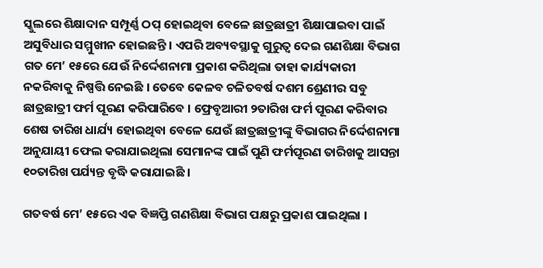ସ୍କୁଲରେ ଶିକ୍ଷାଦାନ ସମ୍ପୂର୍ଣ୍ଣ ଠପ୍ ହୋଇଥିବା ବେଳେ ଛାତ୍ରଛାତ୍ରୀ ଶିକ୍ଷାପାଇବା ପାଇଁ ଅସୁବିଧାର ସମ୍ମୁଖୀନ ହୋଇଛନ୍ତି । ଏପରି ଅବ୍ୟବସ୍ଥାକୁ ଗୁରୁତ୍ୱ ଦେଇ ଗଣଶିକ୍ଷା ବିଭାଗ ଗତ ମେ’ ୧୫ରେ ଯେଉଁ ନିର୍ଦ୍ଦେଶନାମା ପ୍ରକାଶ କରିଥିଲା ତାହା କାର୍ଯ୍ୟକାରୀ ନକରିବାକୁ ନିଷ୍ପତ୍ତି ନେଇଛି । ତେବେ କେଳବ ଚଳିତବର୍ଷ ଦଶମ ଶ୍ରେଣୀର ସବୁ ଛାତ୍ରଛାତ୍ରୀ ଫର୍ମ ପୂରଣ କରିପାରିବେ । ଫ୍ରେବୃଆରୀ ୨ତାରିଖ ଫର୍ମ ପୂରଣ କରିବାର ଶେଷ ତାରିଖ ଧାର୍ଯ୍ୟ ହୋଇଥିବା ବେଳେ ଯେଉଁ ଛାତ୍ରଛାତ୍ରୀଙ୍କୁ ବିଭାଗର ନିର୍ଦ୍ଦେଶନାମା ଅନୁଯାୟୀ ଫେଲ କରାଯାଇଥିଲା ସେମାନଙ୍କ ପାଇଁ ପୁଣି ଫର୍ମପୂରଣ ତାରିଖକୁ ଆସନ୍ତା ୧୦ତାରିଖ ପର୍ଯ୍ୟନ୍ତ ବୃଦ୍ଧି କରାଯାଇଛି ।

ଗତବର୍ଷ ମେ’ ୧୫ରେ ଏକ ବିଜ୍ଞପ୍ତି ଗଣଶିକ୍ଷା ବିଭାଗ ପକ୍ଷରୁ ପ୍ରକାଶ ପାଇଥିଲା ।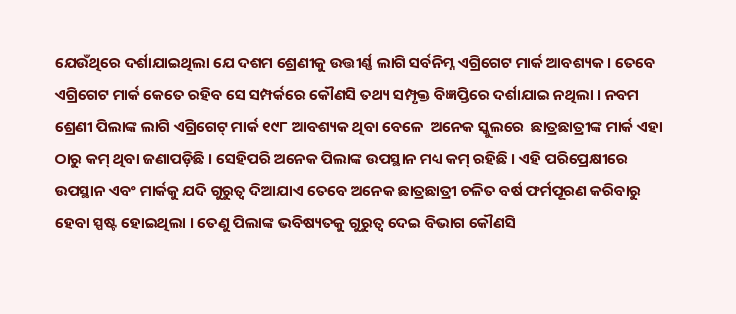ଯେଉଁଥିରେ ଦର୍ଶାଯାଇଥିଲା ଯେ ଦଶମ ଶ୍ରେଣୀକୁ ଉତ୍ତୀର୍ଣ୍ଣ ଲାଗି ସର୍ବନିମ୍ନ ଏଗ୍ରିଗେଟ ମାର୍କ ଆବଶ୍ୟକ । ତେବେ ଏଗ୍ରିଗେଟ ମାର୍କ କେତେ ରହିବ ସେ ସମ୍ପର୍କରେ କୌଣସି ତଥ୍ୟ ସମ୍ପୃକ୍ତ ବିଜ୍ଞପ୍ତିରେ ଦର୍ଶାଯାଇ ନଥିଲା । ନବମ ଶ୍ରେଣୀ ପିଲାଙ୍କ ଲାଗି ଏଗ୍ରିଗେଟ୍ ମାର୍କ ୧୯୮ ଆବଶ୍ୟକ ଥିବା ବେଳେ  ଅନେକ ସ୍କୁଲରେ  ଛାତ୍ରଛାତ୍ରୀଙ୍କ ମାର୍କ ଏହା ଠାରୁ କମ୍ ଥିବା ଜଣାପଡ଼ିଛି । ସେହିପରି ଅନେକ ପିଲାଙ୍କ ଉପସ୍ଥାନ ମଧ୍ୟ କମ୍ ରହିଛି । ଏହି ପରିପ୍ରେକ୍ଷୀରେ ଉପସ୍ଥାନ ଏବଂ ମାର୍କକୁ ଯଦି ଗୁରୁତ୍ୱ ଦିଆଯାଏ ତେବେ ଅନେକ ଛାତ୍ରଛାତ୍ରୀ ଚଳିତ ବର୍ଷ ଫର୍ମପୂରଣ କରିବାରୁ ହେବା ସ୍ପଷ୍ଟ ହୋଇଥିଲା । ତେଣୁ ପିଲାଙ୍କ ଭବିଷ୍ୟତକୁ ଗୁରୁତ୍ୱ ଦେଇ ବିଭାଗ କୌଣସି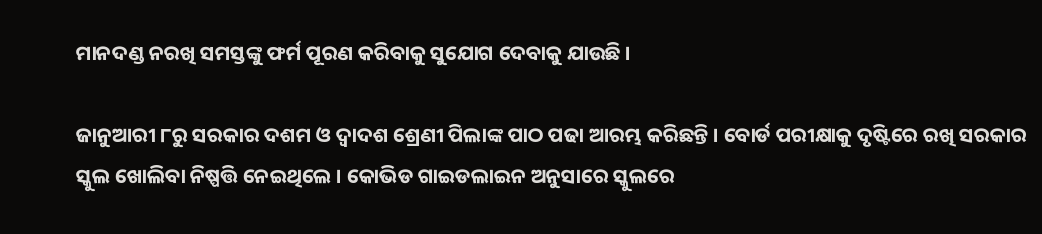ମାନଦଣ୍ଡ ନରଖି ସମସ୍ତଙ୍କୁ ଫର୍ମ ପୂରଣ କରିବାକୁ ସୁଯୋଗ ଦେବାକୁ ଯାଉଛି ।

ଜାନୁଆରୀ ୮ରୁ ସରକାର ଦଶମ ଓ ଦ୍ୱାଦଶ ଶ୍ରେଣୀ ପିଲାଙ୍କ ପାଠ ପଢା ଆରମ୍ଭ କରିଛନ୍ତି । ବୋର୍ଡ ପରୀକ୍ଷାକୁ ଦୃଷ୍ଟିରେ ରଖି ସରକାର ସ୍କୁଲ ଖୋଲିବା ନିଷ୍ପତ୍ତି ନେଇଥିଲେ । କୋଭିଡ ଗାଇଡଲାଇନ ଅନୁସାରେ ସ୍କୁଲରେ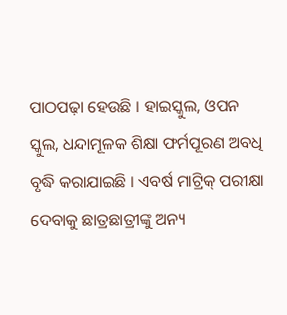ପାଠପଢ଼ା ହେଉଛି । ହାଇସ୍କୁଲ, ଓପନ ସ୍କୁଲ, ଧନ୍ଦାମୂଳକ ଶିକ୍ଷା ଫର୍ମପୂରଣ ଅବଧି ବୃଦ୍ଧି କରାଯାଇଛି । ଏବର୍ଷ ମାଟ୍ରିକ୍ ପରୀକ୍ଷା ଦେବାକୁ ଛାତ୍ରଛାତ୍ରୀଙ୍କୁ ଅନ୍ୟ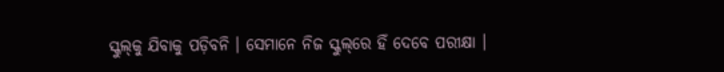ସ୍କୁଲ୍‌କୁ ଯିବାକୁ ପଡ଼ିବନି । ସେମାନେ ନିଜ ସ୍କୁଲ୍‌ରେ ହିଁ ଦେବେ ପରୀକ୍ଷା ।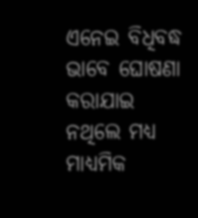ଏନେଇ ବିଧିବଦ୍ଧ ଭାବେ ଘୋଷଣା କରାଯାଇ ନଥିଲେ ମଧ୍ୟ ମାଧ୍ୟମିକ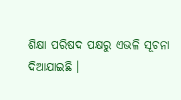ଶିକ୍ଷା ପରିଷଦ ପକ୍ଷରୁ ଏଭଳି ସୂଚନା ଦିଆଯାଇଛି ।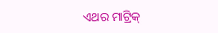ଏଥର ମାଟ୍ରିକ୍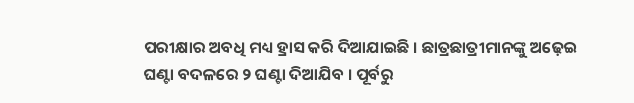ପରୀକ୍ଷାର ଅବଧି ମଧ୍ୟ ହ୍ରାସ କରି ଦିଆଯାଇଛି । ଛାତ୍ରଛାତ୍ରୀମାନଙ୍କୁ ଅଢ଼େଇ ଘଣ୍ଟା ବଦଳରେ ୨ ଘଣ୍ଟା ଦିଆଯିବ । ପୂର୍ବରୁ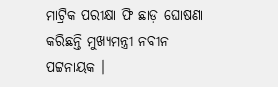ମାଟ୍ରିକ ପରୀକ୍ଷା ଫି ଛାଡ଼ ଘୋଷଣା କରିଛନ୍ତି ମୁଖ୍ୟମନ୍ତ୍ରୀ ନବୀନ ପଟ୍ଟନାୟକ ।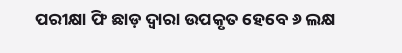ପରୀକ୍ଷା ଫି ଛାଡ଼ ଦ୍ୱାରା ଉପକୃତ ହେବେ ୬ ଲକ୍ଷ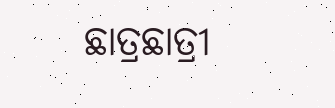ଛାତ୍ରଛାତ୍ରୀ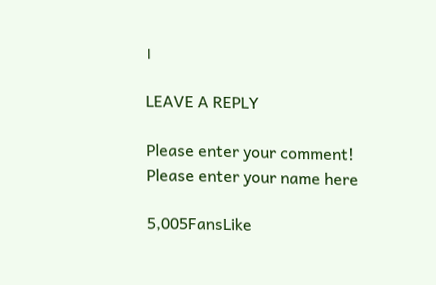।

LEAVE A REPLY

Please enter your comment!
Please enter your name here

5,005FansLike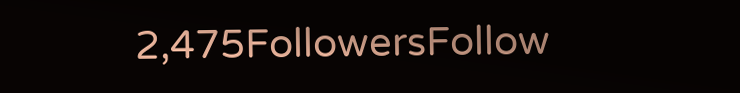2,475FollowersFollow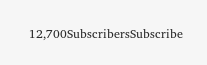12,700SubscribersSubscribe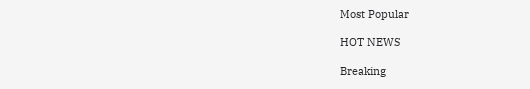Most Popular

HOT NEWS

Breaking